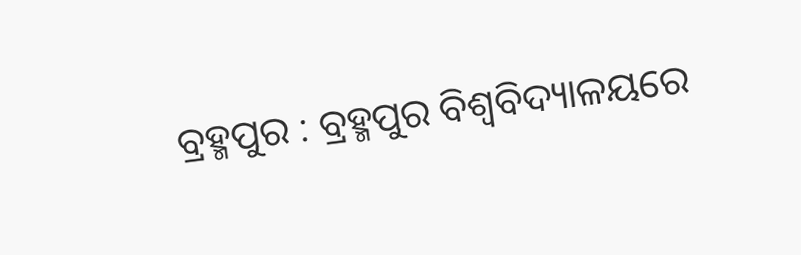ବ୍ରହ୍ମପୁର : ବ୍ରହ୍ମପୁର ବିଶ୍ଵବିଦ୍ୟାଳୟରେ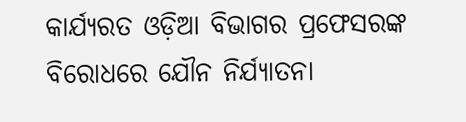କାର୍ଯ୍ୟରତ ଓଡ଼ିଆ ବିଭାଗର ପ୍ରଫେସରଙ୍କ ବିରୋଧରେ ଯୌନ ନିର୍ଯ୍ୟାତନା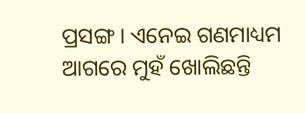ପ୍ରସଙ୍ଗ । ଏନେଇ ଗଣମାଧ୍ୟମ ଆଗରେ ମୁହଁ ଖୋଲିଛନ୍ତି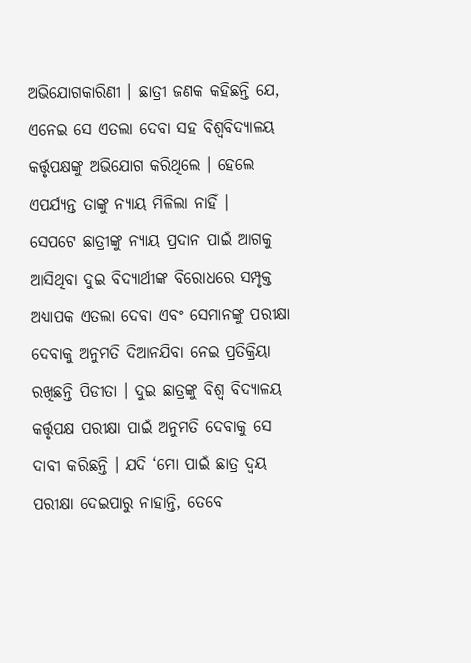ଅଭିଯୋଗକାରିଣୀ । ଛାତ୍ରୀ ଜଣକ କହିଛନ୍ତି ଯେ, ଏନେଇ ସେ ଏତଲା ଦେବା ସହ ବିଶ୍ବବିଦ୍ୟାଳୟ କର୍ତ୍ତୃପକ୍ଷଙ୍କୁ ଅଭିଯୋଗ କରିଥିଲେ । ହେଲେ ଏପର୍ଯ୍ୟନ୍ତ ତାଙ୍କୁ ନ୍ୟାୟ ମିଳିଲା ନାହିଁ ।
ସେପଟେ ଛାତ୍ରୀଙ୍କୁ ନ୍ୟାୟ ପ୍ରଦାନ ପାଇଁ ଆଗକୁ ଆସିଥିବା ଦୁଇ ବିଦ୍ୟାର୍ଥୀଙ୍କ ବିରୋଧରେ ସମ୍ପୃକ୍ତ ଅଧ୍ୟାପକ ଏତଲା ଦେବା ଏବଂ ସେମାନଙ୍କୁ ପରୀକ୍ଷା ଦେବାକୁ ଅନୁମତି ଦିଆନଯିବା ନେଇ ପ୍ରତିକ୍ରିୟା ରଖିଛନ୍ତି ପିଡୀତା । ଦୁଇ ଛାତ୍ରଙ୍କୁ ବିଶ୍ବ ବିଦ୍ୟାଳୟ କର୍ତ୍ତୃପକ୍ଷ ପରୀକ୍ଷା ପାଇଁ ଅନୁମତି ଦେବାକୁ ସେ ଦାବୀ କରିଛନ୍ତି । ଯଦି ‘ମୋ ପାଇଁ ଛାତ୍ର ଦ୍ବୟ ପରୀକ୍ଷା ଦେଇପାରୁ ନାହାନ୍ତି, ତେବେ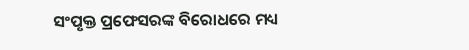ସଂପୃକ୍ତ ପ୍ରଫେସରଙ୍କ ବିରୋଧରେ ମଧ୍ୟ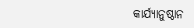କାର୍ଯ୍ୟାନୁଷ୍ଠାନ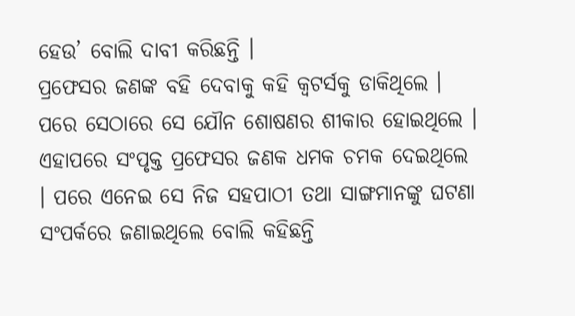ହେଉ’ ବୋଲି ଦାବୀ କରିଛନ୍ତି ।
ପ୍ରଫେସର ଜଣଙ୍କ ବହି ଦେବାକୁ କହି କ୍ବଟର୍ସକୁ ଡାକିଥିଲେ । ପରେ ସେଠାରେ ସେ ଯୌନ ଶୋଷଣର ଶୀକାର ହୋଇଥିଲେ । ଏହାପରେ ସଂପୃକ୍ତ ପ୍ରଫେସର ଜଣକ ଧମକ ଚମକ ଦେଇଥିଲେ । ପରେ ଏନେଇ ସେ ନିଜ ସହପାଠୀ ତଥା ସାଙ୍ଗମାନଙ୍କୁ ଘଟଣା ସଂପର୍କରେ ଜଣାଇଥିଲେ ବୋଲି କହିଛନ୍ତି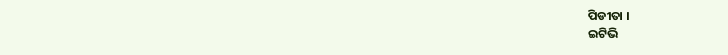ପିଡୀତା ।
ଇଟିଭି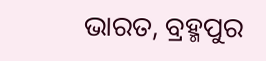ଭାରତ, ବ୍ରହ୍ମପୁର